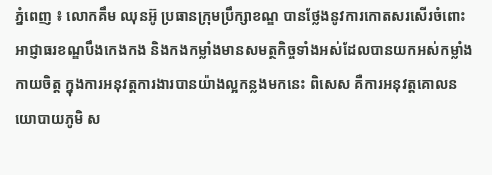ភ្នំពេញ ៖ លោកគឹម ឈុនអ៊ូ ប្រធានក្រុមប្រឹក្សាខណ្ឌ បានថ្លែងនូវការកោតសរសើរចំពោះអាជ្ញាធរខណ្ឌបឹងកេងកង និងកងកម្លាំងមានសមត្ថកិច្ចទាំងអស់ដែលបានយកអស់កម្លាំងកាយចិត្ត ក្នុងការអនុវត្តការងារបានយ៉ាងល្អកន្លងមកនេះ ពិសេស គឺការអនុវត្តគោលនយោបាយភូមិ ស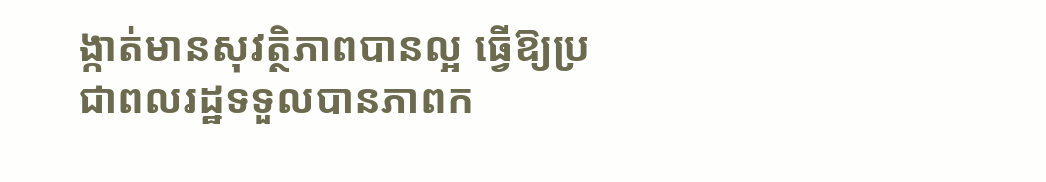ង្កាត់មានសុវត្ថិភាពបានល្អ ធ្វើឱ្យប្រជាពលរដ្ឋទទួលបានភាពក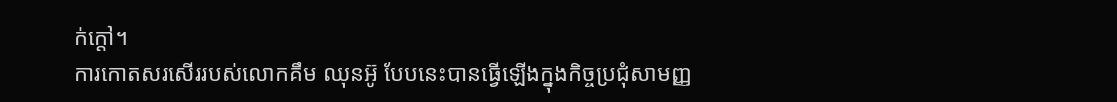ក់ក្តៅ។
ការកោតសរសើររបស់លោកគឹម ឈុនអ៊ូ បែបនេះបានធ្វើឡើងក្នុងកិច្ចប្រជុំសាមញ្ញ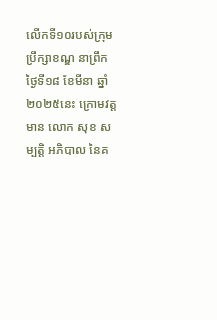លើកទី១០របស់ក្រុមប្រឹក្សាខណ្ឌ នាព្រឹកថ្ងៃទី១៨ ខែមីនា ឆ្នាំ២០២៥នេះ ក្រោមវត្តមាន លោក សុខ សម្បត្តិ អភិបាល នៃគ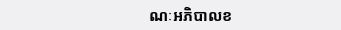ណៈអភិបាលខ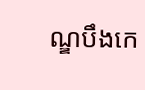ណ្ឌបឹងកេ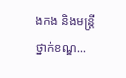ងកង និងមន្ត្រីថ្នាក់ខណ្ឌ...